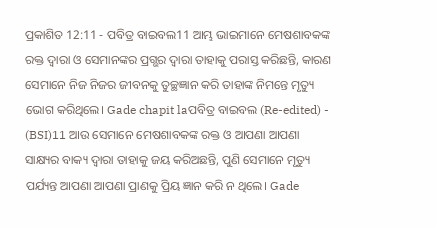ପ୍ରକାଶିତ 12:11 - ପବିତ୍ର ବାଇବଲ11 ଆମ୍ଭ ଭାଇମାନେ ମେଷଶାବକଙ୍କ ରକ୍ତ ଦ୍ୱାରା ଓ ସେମାନଙ୍କର ପ୍ରଗ୍ଭର ଦ୍ୱାରା ତାହାକୁ ପରାସ୍ତ କରିଛନ୍ତି, କାରଣ ସେମାନେ ନିଜ ନିଜର ଜୀବନକୁ ତୁଚ୍ଛଜ୍ଞାନ କରି ତାହାଙ୍କ ନିମନ୍ତେ ମୃତ୍ୟୁ ଭୋଗ କରିଥିଲେ। Gade chapit laପବିତ୍ର ବାଇବଲ (Re-edited) - (BSI)11 ଆଉ ସେମାନେ ମେଷଶାବକଙ୍କ ରକ୍ତ ଓ ଆପଣା ଆପଣା ସାକ୍ଷ୍ୟର ବାକ୍ୟ ଦ୍ଵାରା ତାହାକୁ ଜୟ କରିଅଛନ୍ତି, ପୁଣି ସେମାନେ ମୃତ୍ୟୁ ପର୍ଯ୍ୟନ୍ତ ଆପଣା ଆପଣା ପ୍ରାଣକୁ ପ୍ରିୟ ଜ୍ଞାନ କରି ନ ଥିଲେ। Gade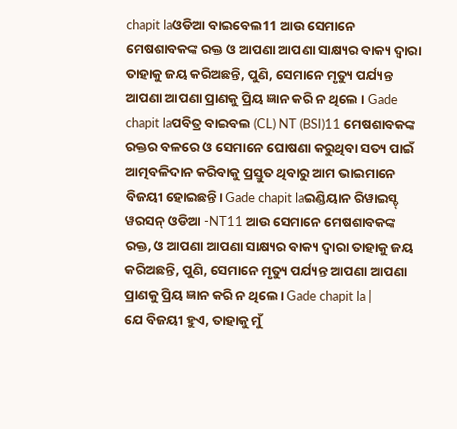chapit laଓଡିଆ ବାଇବେଲ11 ଆଉ ସେମାନେ ମେଷଶାବକଙ୍କ ରକ୍ତ ଓ ଆପଣା ଆପଣା ସାକ୍ଷ୍ୟର ବାକ୍ୟ ଦ୍ୱାରା ତାହାକୁ ଜୟ କରିଅଛନ୍ତି, ପୁଣି, ସେମାନେ ମୃତ୍ୟୁ ପର୍ଯ୍ୟନ୍ତ ଆପଣା ଆପଣା ପ୍ରାଣକୁ ପ୍ରିୟ ଜ୍ଞାନ କରି ନ ଥିଲେ । Gade chapit laପବିତ୍ର ବାଇବଲ (CL) NT (BSI)11 ମେଷଶାବକଙ୍କ ରକ୍ତର ବଳରେ ଓ ସେମାନେ ଘୋଷଣା କରୁଥିବା ସତ୍ୟ ପାଇଁ ଆତ୍ମବଳିଦାନ କରିବାକୁ ପ୍ରସ୍ତୁତ ଥିବାରୁ ଆମ ଭାଇମାନେ ବିଜୟୀ ହୋଇଛନ୍ତି। Gade chapit laଇଣ୍ଡିୟାନ ରିୱାଇସ୍ଡ୍ ୱରସନ୍ ଓଡିଆ -NT11 ଆଉ ସେମାନେ ମେଷଶାବକଙ୍କ ରକ୍ତ, ଓ ଆପଣା ଆପଣା ସାକ୍ଷ୍ୟର ବାକ୍ୟ ଦ୍ୱାରା ତାହାକୁ ଜୟ କରିଅଛନ୍ତି, ପୁଣି, ସେମାନେ ମୃତ୍ୟୁ ପର୍ଯ୍ୟନ୍ତ ଆପଣା ଆପଣା ପ୍ରାଣକୁ ପ୍ରିୟ ଜ୍ଞାନ କରି ନ ଥିଲେ। Gade chapit la |
ଯେ ବିଜୟୀ ହୁଏ, ତାହାକୁ ମୁଁ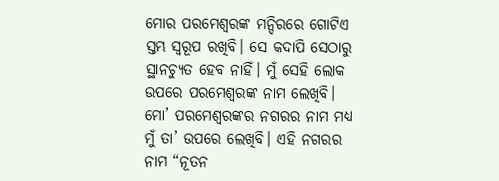ମୋର ପରମେଶ୍ୱରଙ୍କ ମନ୍ଦିରରେ ଗୋଟିଏ ସ୍ତମ୍ଭ ସ୍ୱରୂପ ରଖିବି। ସେ କଦାପି ସେଠାରୁ ସ୍ଥାନଚ୍ୟୁତ ହେବ ନାହିଁ। ମୁଁ ସେହି ଲୋକ ଉପରେ ପରମେଶ୍ୱରଙ୍କ ନାମ ଲେଖିବି। ମୋ’ ପରମେଶ୍ୱରଙ୍କର ନଗରର ନାମ ମଧ୍ୟ ମୁଁ ତା’ ଉପରେ ଲେଖିବି। ଏହି ନଗରର ନାମ “ନୂତନ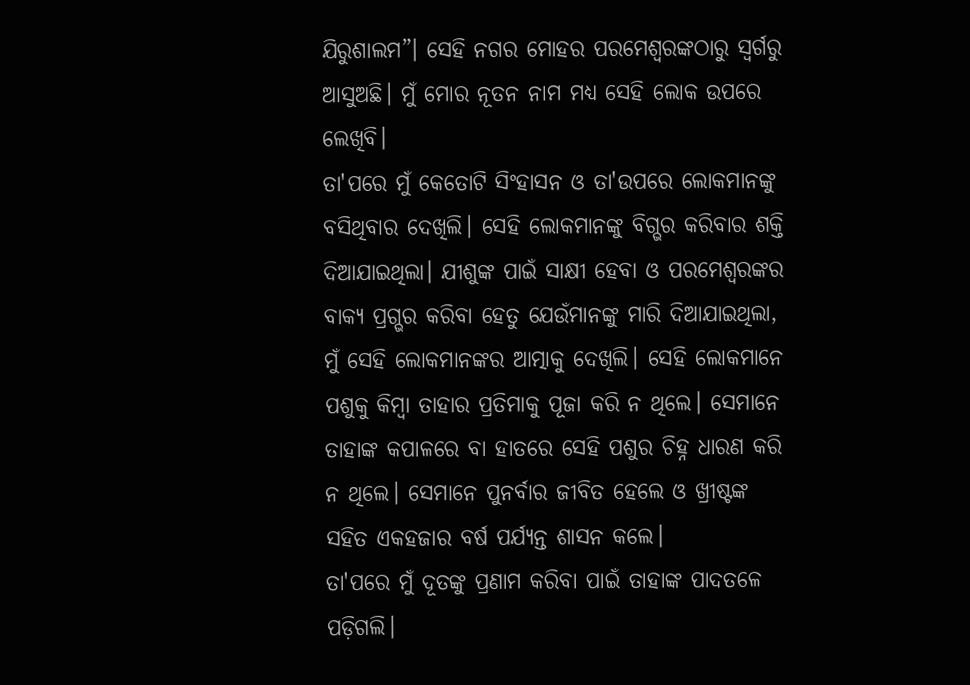ଯିରୁଶାଲମ”। ସେହି ନଗର ମୋହର ପରମେଶ୍ୱରଙ୍କଠାରୁ ସ୍ୱର୍ଗରୁ ଆସୁଅଛି। ମୁଁ ମୋର ନୂତନ ନାମ ମଧ୍ୟ ସେହି ଲୋକ ଉପରେ ଲେଖିବି।
ତା'ପରେ ମୁଁ କେତୋଟି ସିଂହାସନ ଓ ତା'ଉପରେ ଲୋକମାନଙ୍କୁ ବସିଥିବାର ଦେଖିଲି। ସେହି ଲୋକମାନଙ୍କୁ ବିଗ୍ଭର କରିବାର ଶକ୍ତି ଦିଆଯାଇଥିଲା। ଯୀଶୁଙ୍କ ପାଇଁ ସାକ୍ଷୀ ହେବା ଓ ପରମେଶ୍ୱରଙ୍କର ବାକ୍ୟ ପ୍ରଗ୍ଭର କରିବା ହେତୁ ଯେଉଁମାନଙ୍କୁ ମାରି ଦିଆଯାଇଥିଲା, ମୁଁ ସେହି ଲୋକମାନଙ୍କର ଆତ୍ମାକୁ ଦେଖିଲି। ସେହି ଲୋକମାନେ ପଶୁକୁ କିମ୍ବା ତାହାର ପ୍ରତିମାକୁ ପୂଜା କରି ନ ଥିଲେ। ସେମାନେ ତାହାଙ୍କ କପାଳରେ ବା ହାତରେ ସେହି ପଶୁର ଚିହ୍ନ ଧାରଣ କରି ନ ଥିଲେ। ସେମାନେ ପୁନର୍ବାର ଜୀବିତ ହେଲେ ଓ ଖ୍ରୀଷ୍ଟଙ୍କ ସହିତ ଏକହଜାର ବର୍ଷ ପର୍ଯ୍ୟନ୍ତ ଶାସନ କଲେ।
ତା'ପରେ ମୁଁ ଦୂତଙ୍କୁ ପ୍ରଣାମ କରିବା ପାଇଁ ତାହାଙ୍କ ପାଦତଳେ ପଡ଼ିଗଲି।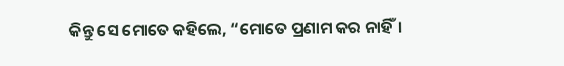କିନ୍ତୁ ସେ ମୋତେ କହିଲେ, “ମୋତେ ପ୍ରଣାମ କର ନାହିଁ।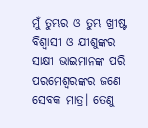ମୁଁ ତୁମ୍ଭର ଓ ତୁମ୍ଭ ଖ୍ରୀଷ୍ଟ ବିଶ୍ୱାସୀ ଓ ଯୀଶୁଙ୍କର ସାକ୍ଷୀ ଭାଇମାନଙ୍କ ପରି ପରମେଶ୍ୱରଙ୍କର ଜଣେ ସେବକ ମାତ୍ର। ତେଣୁ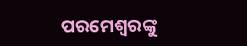ପରମେଶ୍ୱରଙ୍କୁ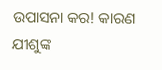ଉପାସନା କର! କାରଣ ଯୀଶୁଙ୍କ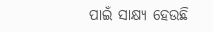ପାଇଁ ସାକ୍ଷ୍ୟ ହେଉଛି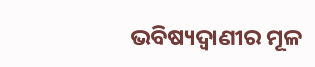ଭବିଷ୍ୟଦ୍ବାଣୀର ମୂଳ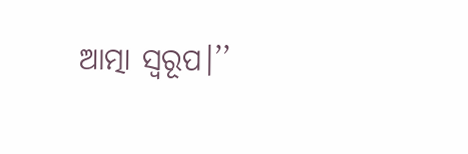ଆତ୍ମା ସ୍ୱରୂପ।’’